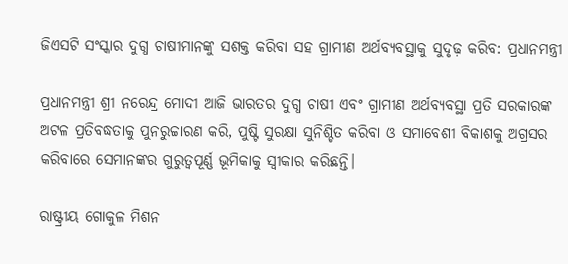ଜିଏସଟି ସଂସ୍କାର ଦୁଗ୍ଧ ଚାଷୀମାନଙ୍କୁ ସଶକ୍ତ କରିବା ସହ ଗ୍ରାମୀଣ ଅର୍ଥବ୍ୟବସ୍ଥାକୁ ସୁଦୃଢ଼ କରିବ: ପ୍ରଧାନମନ୍ତ୍ରୀ

ପ୍ରଧାନମନ୍ତ୍ରୀ ଶ୍ରୀ ନରେନ୍ଦ୍ର ମୋଦୀ ଆଜି ଭାରତର ଦୁଗ୍ଧ ଚାଷୀ ଏବଂ ଗ୍ରାମୀଣ ଅର୍ଥବ୍ୟବସ୍ଥା ପ୍ରତି ସରକାରଙ୍କ ଅଟଳ ପ୍ରତିବଦ୍ଧତାକୁ ପୁନରୁଚ୍ଚାରଣ କରି, ପୁଷ୍ଟି ସୁରକ୍ଷା ସୁନିଶ୍ଚିତ କରିବା ଓ ସମାବେଶୀ ବିକାଶକୁ ଅଗ୍ରସର କରିବାରେ ସେମାନଙ୍କର ଗୁରୁତ୍ୱପୂର୍ଣ୍ଣ ଭୂମିକାକୁ ସ୍ୱୀକାର କରିଛନ୍ତି।

ରାଷ୍ଟ୍ରୀୟ ଗୋକୁଳ ମିଶନ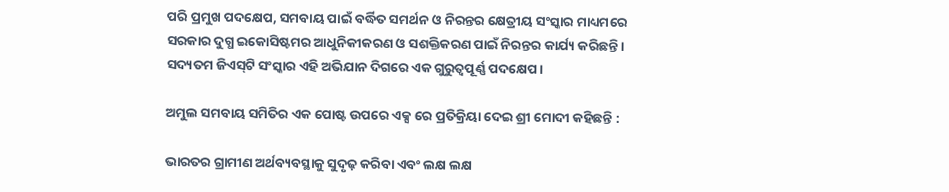ପରି ପ୍ରମୁଖ ପଦକ୍ଷେପ, ସମବାୟ ପାଇଁ ବର୍ଦ୍ଧିତ ସମର୍ଥନ ଓ ନିରନ୍ତର କ୍ଷେତ୍ରୀୟ ସଂସ୍କାର ମାଧ୍ୟମରେ ସରକାର ଦୁଗ୍ଧ ଇକୋସିଷ୍ଟମର ଆଧୁନିକୀକରଣ ଓ ସଶକ୍ତିକରଣ ପାଇଁ ନିରନ୍ତର କାର୍ଯ୍ୟ କରିଛନ୍ତି। ସଦ୍ୟତମ ଜିଏସ୍‍ଟି ସଂସ୍କାର ଏହି ଅଭିଯାନ ଦିଗରେ ଏକ ଗୁରୁତ୍ୱପୂର୍ଣ୍ଣ ପଦକ୍ଷେପ।

ଅମୁଲ ସମବାୟ ସମିତିର ଏକ ପୋଷ୍ଟ ଉପରେ ଏକ୍ସ ରେ ପ୍ରତିକ୍ରିୟା ଦେଇ ଶ୍ରୀ ମୋଦୀ କହିଛନ୍ତି :

ଭାରତର ଗ୍ରାମୀଣ ଅର୍ଥବ୍ୟବସ୍ଥାକୁ ସୁଦୃଢ଼ କରିବା ଏବଂ ଲକ୍ଷ ଲକ୍ଷ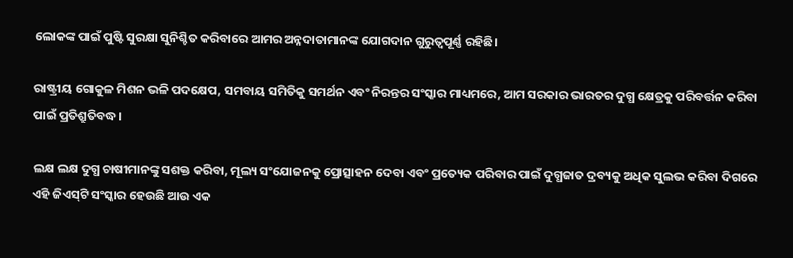ଲୋକଙ୍କ ପାଇଁ ପୁଷ୍ଟି ସୁରକ୍ଷା ସୁନିଶ୍ଚିତ କରିବାରେ ଆମର ଅନ୍ନଦାତାମାନଙ୍କ ଯୋଗଦାନ ଗୁରୁତ୍ୱପୂର୍ଣ୍ଣ ରହିଛି।

ରାଷ୍ଟ୍ରୀୟ ଗୋକୁଳ ମିଶନ ଭଳି ପଦକ୍ଷେପ, ସମବାୟ ସମିତିକୁ ସମର୍ଥନ ଏବଂ ନିରନ୍ତର ସଂସ୍କାର ମାଧ୍ୟମରେ, ଆମ ସରକାର ଭାରତର ଦୁଗ୍ଧ କ୍ଷେତ୍ରକୁ ପରିବର୍ତ୍ତନ କରିବା ପାଇଁ ପ୍ରତିଶ୍ରୁତିବଦ୍ଧ।

ଲକ୍ଷ ଲକ୍ଷ ଦୁଗ୍ଧ ଚାଷୀମାନଙ୍କୁ ସଶକ୍ତ କରିବା, ମୂଲ୍ୟ ସଂଯୋଜନକୁ ପ୍ରୋତ୍ସାହନ ଦେବା ଏବଂ ପ୍ରତ୍ୟେକ ପରିବାର ପାଇଁ ଦୁଗ୍ଧଜାତ ଦ୍ରବ୍ୟକୁ ଅଧିକ ସୁଲଭ କରିବା ଦିଗରେ ଏହି ଜିଏସ୍‍ଟି ସଂସ୍କାର ହେଉଛି ଆଉ ଏକ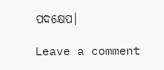ପଦକ୍ଷେପ।

Leave a comment